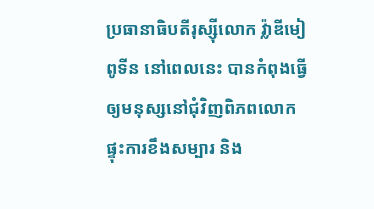ប្រធានាធិបតីរុស្ស៊ីលោក វ្ល៉ាឌីមៀ ពូទីន នៅពេលនេះ បានកំពុងធ្វើឲ្យមនុស្សនៅជុំវិញពិភពលោក ផ្ទុះការខឹងសម្បារ និង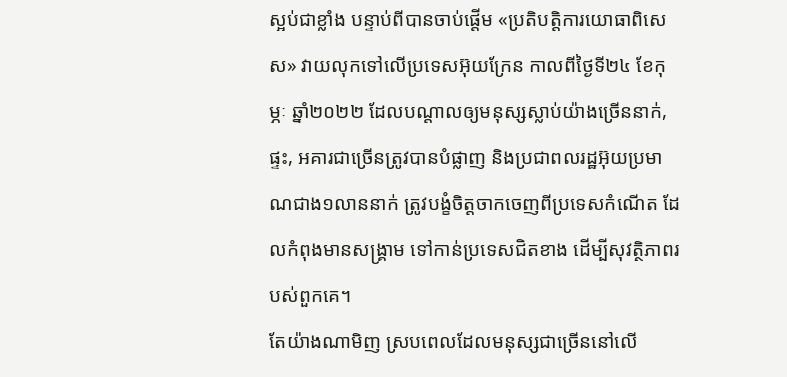ស្អប់ជាខ្លាំង បន្ទាប់ពីបានចាប់ផ្តើម «ប្រតិបត្តិការយោធាពិសេស» វាយលុកទៅលើប្រទេសអ៊ុយក្រែន កាលពីថ្ងៃទី២៤ ខែកុម្ភៈ ឆ្នាំ២០២២ ដែលបណ្តាលឲ្យមនុស្សស្លាប់យ៉ាងច្រើននាក់, ផ្ទះ, អគារជាច្រើនត្រូវបានបំផ្លាញ និងប្រជាពលរដ្ឋអ៊ុយប្រមាណជាង១លាននាក់ ត្រូវបង្ខំចិត្តចាកចេញពីប្រទេសកំណើត ដែលកំពុងមានសង្គ្រាម ទៅកាន់ប្រទេសជិតខាង ដើម្បីសុវត្ថិភាពរបស់ពួកគេ។
តែយ៉ាងណាមិញ ស្របពេលដែលមនុស្សជាច្រើននៅលើ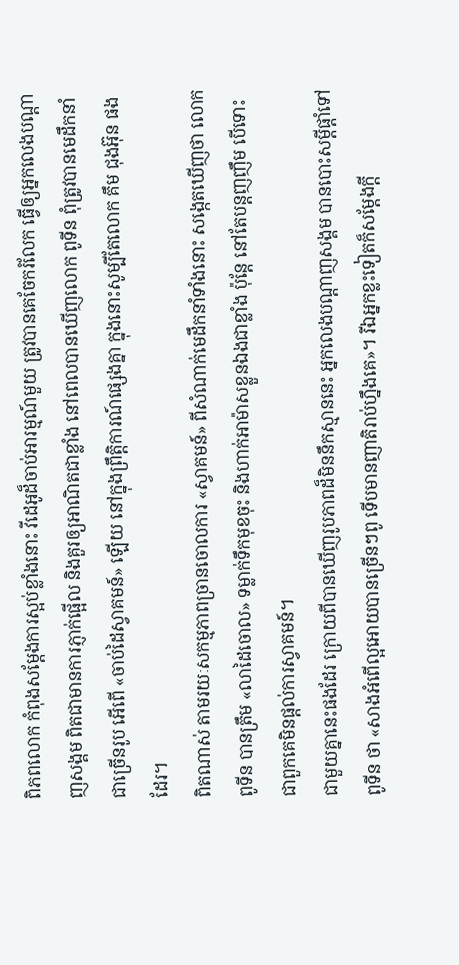ពិភពលោក កំពុងសម្តែងការស្អប់ខ្លាំងនោះ វីដេអូដ៏ចាប់អារម្មណ៍មួយ ត្រូវបានគេចែករំលែក ធ្វើឲ្យអ្នកលេងបណ្តាញសង្គម ពិតជាមានការភ្ញាក់ផ្អើល និងគួរឲ្យអាណិតជាខ្លាំង នៅពេលបានឃើញលោក ពូទីន ពុំត្រូវបានមេដឹកនាំជាច្រើនរូប អើពើ «ចាប់ដៃស្វាគមន៍» ឡើយ នៅក្នុងព្រឹត្តិការណ៍ផ្សេងគ្នា ក្នុងនោះសូម្បីតែលោក គឹម ជុងអ៊ុន ផងដែរ។
ពិតណាស់ តាមរយៈសកម្មភាពច្រានចោលការ «ស្វាគមន៍» ពីសំណាក់មេដឹកនាំទាំងនោះ សង្កេតឃើញថា លោក ពូទីន បានត្រឹម «លាដៃចោល» ទម្លាក់ទឹកមុខចុះ និងហាក់អាម៉ាសខ្លួនឯងជាខ្លាំង ប៉ុន្តែ នៅតែបន្តញញឹម បើទោះជាពួកគេមិនផ្តល់ការស្វាគមន៍។
ជាមួយគ្នានេះផងដែរ ក្រោយពីបានឃើញរូបភាពដ៏មិននឹកស្មាននេះ អ្នកលេងបណ្តាញសង្គម បានបោះសម្តីផ្តាំទៅ ពូទីន ថា «សាងអំពេីល្អអោយបានច្រេីនៗពូ ទេីបមានញាតិរាប់ហ្នឹងគេ»។ រីឯអ្នកខ្លះទៀតក៏សម្តែងក្តី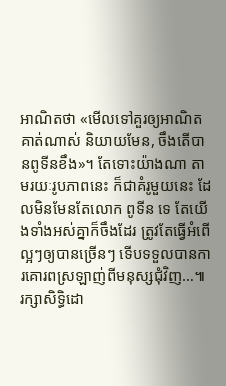អាណិតថា «មេីលទៅគួរឲ្យអាណិតគាត់ណាស់ និយាយមែន, ចឹងតើបានពូទីនខឹង»។ តែទោះយ៉ាងណា តាមរយៈរូបភាពនេះ ក៏ជាគំរូមួយនេះ ដែលមិនមែនតែលោក ពូទីន ទេ តែយើងទាំងអស់គ្នាក៏ចឹងដែរ ត្រូវតែធ្វើអំពើល្អៗឲ្យបានច្រើនៗ ទើបទទួលបានការគោរពស្រឡាញ់ពីមនុស្សជុំវិញ…៕ រក្សាសិទ្ធិដោ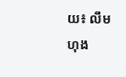យ៖ លឹម ហុង